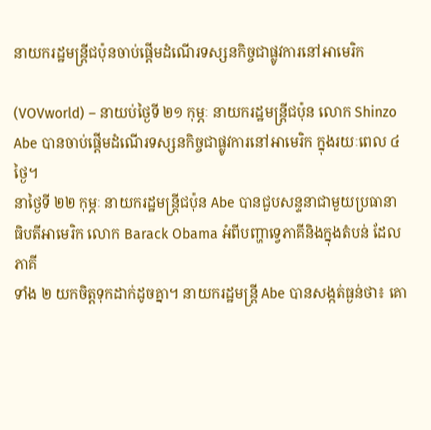នាយករដ្ឋមន្ត្រីជប៉ុនចាប់ផ្តើមដំណើរទស្សនកិច្ចជាផ្លូវការនៅអាមេរិក

(VOVworld) – នាយប់ថ្ងៃទី ២១ កុម្ភៈ នាយករដ្ឋមន្ត្រីជប៉ុន លោក Shinzo Abe បានចាប់ផ្តើមដំណើរទស្សនកិច្ចជាផ្លូវការនៅអាមេរិក ក្នុងរយៈពេល ៤ ថ្ងៃ។
នាថ្ងៃទី ២២ កុម្ភៈ នាយករដ្ឋមន្ត្រីជប៉ុន Abe បានជួបសន្ទនាជាមួយប្រធានា
ធិបតីអាមេរិក លោក Barack Obama អំពីបញ្ហាទ្វេភាគីនិងក្នុងតំបន់ ដែលភាគី
ទាំង ២ យកចិត្តទុកដាក់ដូចគ្នា។ នាយករដ្ឋមន្ត្រី Abe បានសង្កត់ធ្ងន់ថា៖ គោ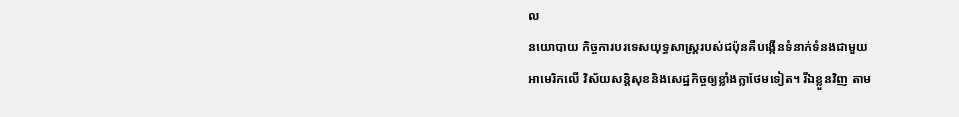ល
នយោបាយ កិច្ចការបរទេសយុទ្ធសាស្ត្ររបស់ជប៉ុនគឺបង្កើនទំនាក់ទំនងជាមួយ
អាមេរិកលើ វិស័យសន្តិសុខនិងសេដ្ឋកិច្ចឲ្យខ្លាំងក្លាថែមទៀត។ រីឯខ្លួនវិញ តាម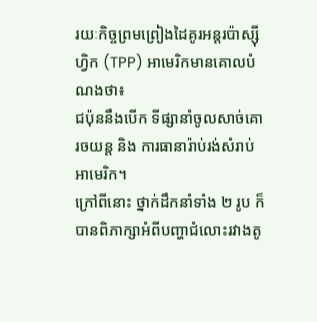រយៈកិច្ចព្រមព្រៀងដៃគូរអន្តរប៉ាស្ស៊ីហ្វិក (TPP) អាមេរិកមានគោលបំណងថា៖
ជប៉ុននឹងបើក ទីផ្សានាំចូលសាច់គោ រចយន្ត និង ការធានារ៉ាប់រង់សំរាប់អាមេរិក។
ក្រៅពីនោះ ថ្នាក់ដឹកនាំទាំង ២ រូប ក៏បានពិភាក្សាអំពីបញ្ហាជំលោះរវាងតូ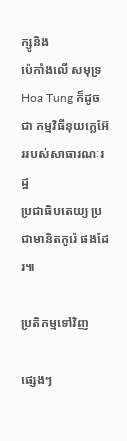ក្សូនិង
ប៉េកាំងលើ សមុទ្រ Hoa Tung ក៏ដូចជា កម្មវិធីនុយក្លេអ៊ែររបស់សាធារណៈរដ្ឋ
ប្រជាធិបតេយ្យ ប្រជាមានិតកូរ៉េ ផងដែរ៕

ប្រតិកម្មទៅវិញ

ផ្សេងៗ